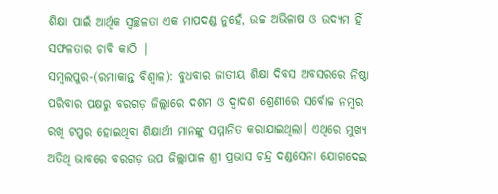ଶିକ୍ଷା ପାଇଁ ଆର୍ଥିକ ସ୍ବଚ୍ଛଳତା ଏକ ମାପଦଣ୍ଡ ନୁହେଁ, ଉଚ୍ଚ ଅଭିଳାଷ ଓ ଉଦ୍ୟମ ହିଁ ସଫଳତାର ଚାବି କାଠି |
ସମ୍ବଲପୁର-(ରମାକାନ୍ତ ବିଶ୍ବାଳ): ବୁଧବାର ଜାତୀୟ ଶିକ୍ଷା ଦିବସ ଅବସରରେ ନିଷ୍ଠା ପରିବାର ପକ୍ଷରୁ ବରଗଡ଼ ଜିଲ୍ଲାରେ ଦଶମ ଓ ଦ୍ୱାଦଶ ଶ୍ରେଣୀରେ ସର୍ବୋଚ୍ଚ ନମ୍ବର ରଖି ଟପ୍ପର ହୋଇଥିବା ଶିକ୍ଷାର୍ଥୀ ମାନଙ୍କୁ ସମ୍ମାନିତ କରାଯାଇଥିଲା। ଏଥିରେ ମୁଖ୍ୟ ଅତିଥି ଭାବରେ ବରଗଡ଼ ଉପ ଜିଲ୍ଲାପାଳ ଶ୍ରୀ ପ୍ରଭାସ ଚନ୍ଦ୍ର ଦଣ୍ଡସେନା ଯୋଗଦେଇ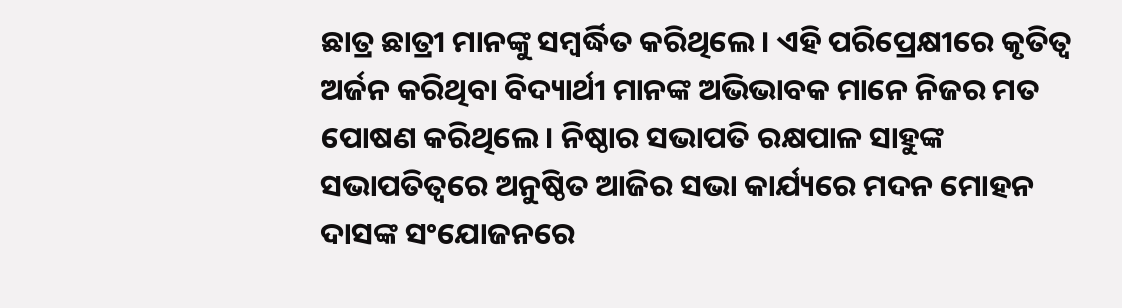ଛାତ୍ର ଛାତ୍ରୀ ମାନଙ୍କୁ ସମ୍ବର୍ଦ୍ଧିତ କରିଥିଲେ। ଏହି ପରିପ୍ରେକ୍ଷୀରେ କୃତିତ୍ୱ ଅର୍ଜନ କରିଥିବା ବିଦ୍ୟାର୍ଥୀ ମାନଙ୍କ ଅଭିଭାବକ ମାନେ ନିଜର ମତ ପୋଷଣ କରିଥିଲେ। ନିଷ୍ଠାର ସଭାପତି ରକ୍ଷପାଳ ସାହୁଙ୍କ ସଭାପତିତ୍ୱରେ ଅନୁଷ୍ଠିତ ଆଜିର ସଭା କାର୍ଯ୍ୟରେ ମଦନ ମୋହନ ଦାସଙ୍କ ସଂଯୋଜନରେ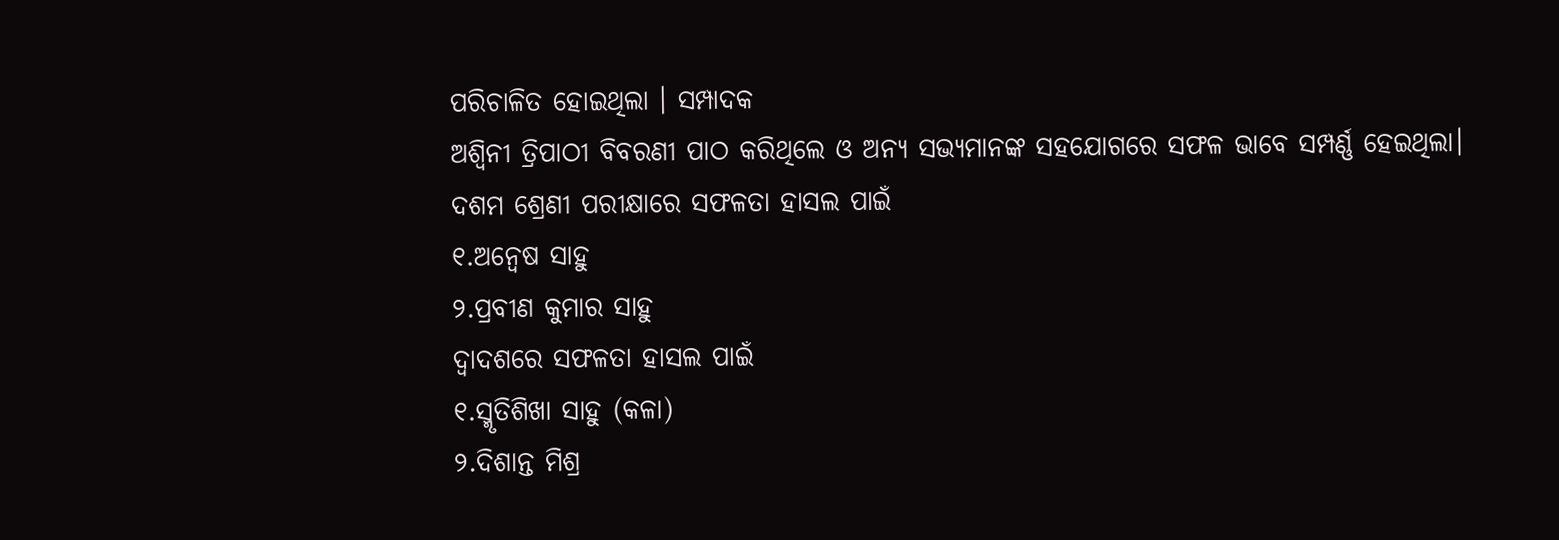ପରିଚାଳିତ ହୋଇଥିଲା । ସମ୍ପାଦକ
ଅଶ୍ବିନୀ ତ୍ରିପାଠୀ ବିବରଣୀ ପାଠ କରିଥିଲେ ଓ ଅନ୍ୟ ସଭ୍ୟମାନଙ୍କ ସହଯୋଗରେ ସଫଳ ଭାବେ ସମ୍ପର୍ଣ୍ଣ ହେଇଥିଲା।
ଦଶମ ଶ୍ରେଣୀ ପରୀକ୍ଷାରେ ସଫଳତା ହାସଲ ପାଇଁ
୧.ଅନ୍ୱେଷ ସାହୁ
୨.ପ୍ରବୀଣ କୁମାର ସାହୁ
ଦ୍ୱାଦଶରେ ସଫଳତା ହାସଲ ପାଇଁ
୧.ସ୍ମୃତିଶିଖା ସାହୁ (କଳା)
୨.ଦିଶାନ୍ତ ମିଶ୍ର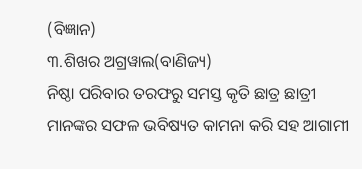(ବିଜ୍ଞାନ)
୩.ଶିଖର ଅଗ୍ରୱାଲ(ବାଣିଜ୍ୟ)
ନିଷ୍ଠା ପରିବାର ତରଫରୁ ସମସ୍ତ କୃତି ଛାତ୍ର ଛାତ୍ରୀ ମାନଙ୍କର ସଫଳ ଭବିଷ୍ୟତ କାମନା କରି ସହ ଆଗାମୀ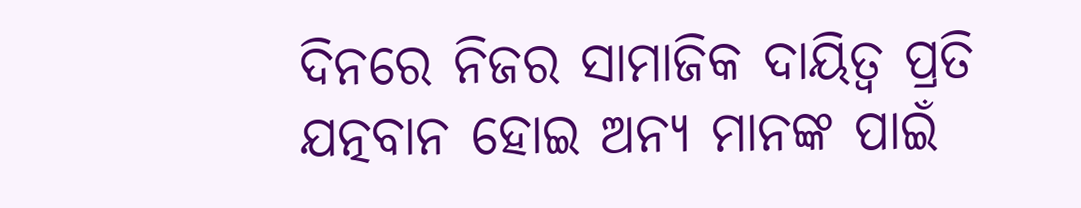ଦିନରେ ନିଜର ସାମାଜିକ ଦାୟିତ୍ୱ ପ୍ରତି ଯତ୍ନବାନ ହୋଇ ଅନ୍ୟ ମାନଙ୍କ ପାଇଁ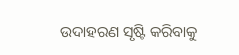ଉଦାହରଣ ସୃଷ୍ଟି କରିବାକୁ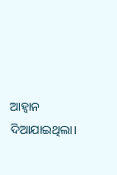ଆହ୍ବାନ ଦିଆଯାଇଥିଲା।